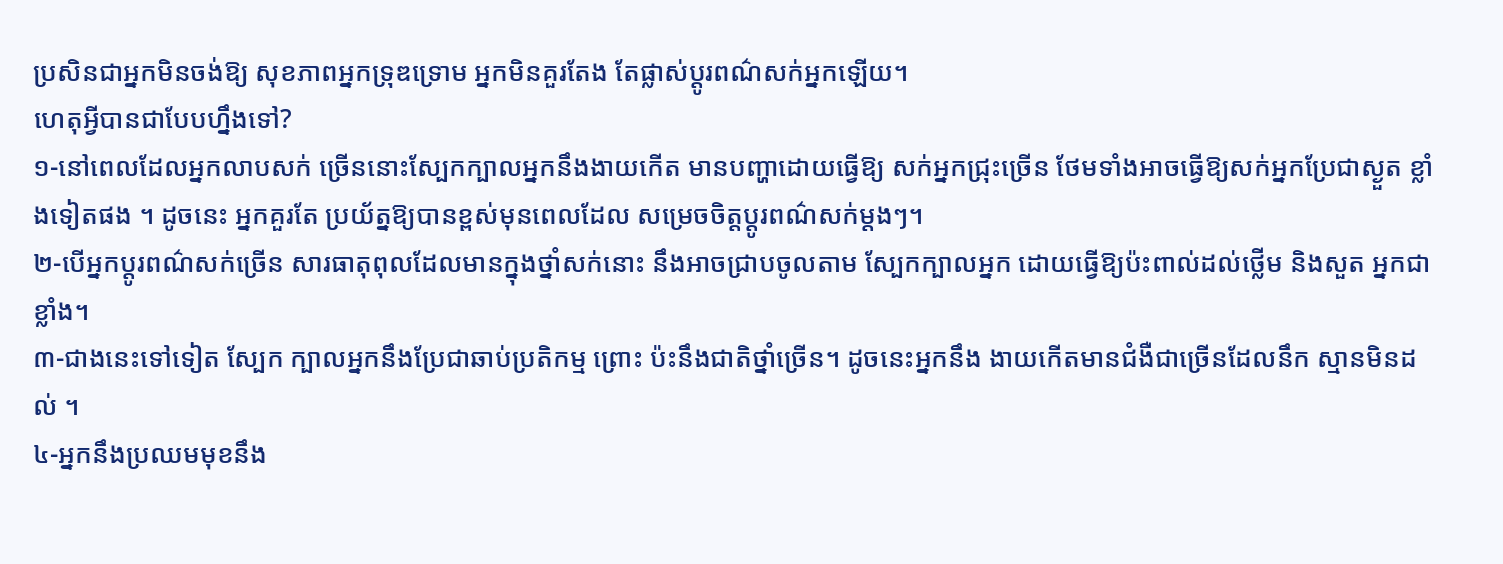ប្រសិនជាអ្នកមិនចង់ឱ្យ សុខភាពអ្នកទ្រុឌទ្រោម អ្នកមិនគួរតែង តែផ្លាស់ប្តូរពណ៌សក់អ្នកឡើយ។
ហេតុអ្វីបានជាបែបហ្នឹងទៅ?
១-នៅពេលដែលអ្នកលាបសក់ ច្រើននោះស្បែកក្បាលអ្នកនឹងងាយកើត មានបញ្ហាដោយធ្វើឱ្យ សក់អ្នកជ្រុះច្រើន ថែមទាំងអាចធ្វើឱ្យសក់អ្នកប្រែជាស្ងួត ខ្លាំងទៀតផង ។ ដូចនេះ អ្នកគួរតែ ប្រយ័ត្នឱ្យបានខ្ពស់មុនពេលដែល សម្រេចចិត្តប្តូរពណ៌សក់ម្តងៗ។
២-បើអ្នកប្តូរពណ៌សក់ច្រើន សារធាតុពុលដែលមានក្នុងថ្នាំសក់នោះ នឹងអាចជ្រាបចូលតាម ស្បែកក្បាលអ្នក ដោយធ្វើឱ្យប៉ះពាល់ដល់ថ្លើម និងសួត អ្នកជាខ្លាំង។
៣-ជាងនេះទៅទៀត ស្បែក ក្បាលអ្នកនឹងប្រែជាឆាប់ប្រតិកម្ម ព្រោះ ប៉ះនឹងជាតិថ្នាំច្រើន។ ដូចនេះអ្នកនឹង ងាយកើតមានជំងឺជាច្រើនដែលនឹក ស្មានមិនដល់ ។
៤-អ្នកនឹងប្រឈមមុខនឹង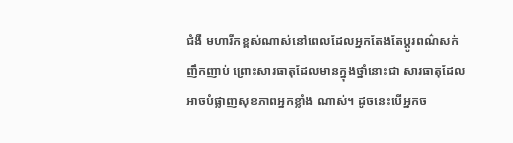ជំងឺ មហារីកខ្ពស់ណាស់នៅពេលដែលអ្នកតែងតែប្តូរពណ៌សក់ ញឹកញាប់ ព្រោះសារធាតុដែលមានក្នុងថ្នាំនោះជា សារធាតុដែលអាចបំផ្លាញសុខភាពអ្នកខ្លាំង ណាស់។ ដូចនេះបើអ្នកច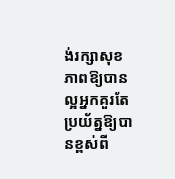ង់រក្សាសុខភាពឱ្យបានល្អអ្នកគួរតែប្រយ័ត្នឱ្យបានខ្ពស់ពី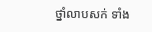ថ្នាំលាបសក់ ទាំង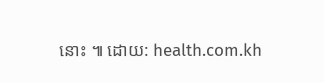នោះ ៕ ដោយ: health.com.kh